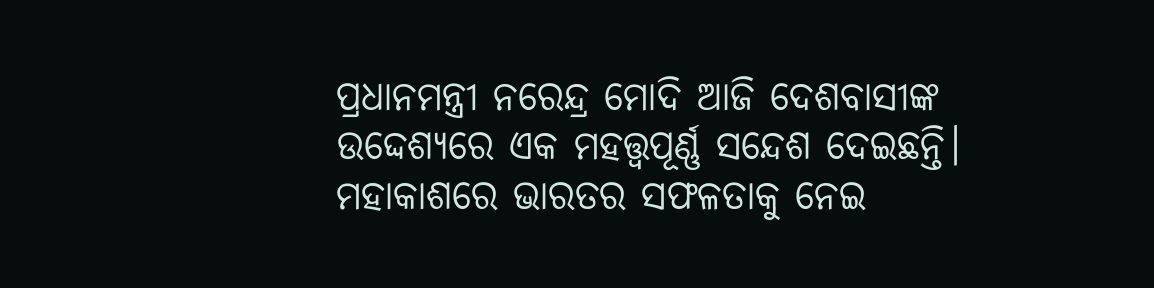ପ୍ରଧାନମନ୍ତ୍ରୀ ନରେନ୍ଦ୍ର ମୋଦି ଆଜି ଦେଶବାସୀଙ୍କ ଉଦ୍ଦେଶ୍ୟରେ ଏକ ମହତ୍ତ୍ବପୂର୍ଣ୍ଣ ସନ୍ଦେଶ ଦେଇଛନ୍ତି। ମହାକାଶରେ ଭାରତର ସଫଳତାକୁ ନେଇ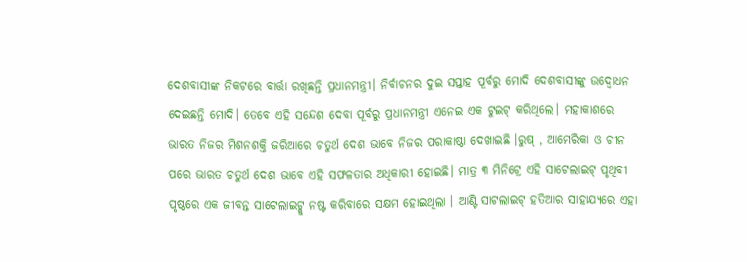ଦେଶବାସୀଙ୍କ ନିକଟରେ ବାର୍ତ୍ତା ରଖିଛନ୍ତି ପ୍ରଧାନମନ୍ତ୍ରୀ। ନିର୍ବାଚନର ଦୁଇ ସପ୍ତାହ ପୂର୍ବରୁ ମୋଦି ଦେଶବାସୀଙ୍କୁ ଉଦ୍ବୋଧନ ଦେଇଛନ୍ତି ମୋଦି। ତେବେ ଏହି ସନ୍ଦେଶ ଦେବା ପୂର୍ବରୁ ପ୍ରଧାନମନ୍ତ୍ରୀ ଏନେଇ ଏକ ଟୁଇଟ୍ କରିଥିଲେ। ମହାକାଶରେ ଭାରତ ନିଜର ମିଶନଶକ୍ତି ଜରିଆରେ ଚତୁର୍ଥ ଦେଶ ଭାବେ ନିଜର ପରାକାଷ୍ଠା ଦେଖାଇଛି ।ରୁଷ୍ , ଆମେରିକା ଓ ଚୀନ ପରେ ଭାରତ ଚତୁର୍ଥ ଦେଶ ଭାବେ ଏହି ସଫଳତାର ଅଧିକାରୀ ହୋଇଛି। ମାତ୍ର ୩ ମିନିଟ୍ରେ ଏହି ସାଟେଲାଇଟ୍ ପୃଥିବୀ ପୃଷ୍ଠରେ ଏକ ଜୀବନ୍ତ ସାଟେଲାଇଟ୍କୁ ନଷ୍ଟ କରିବାରେ ସକ୍ଷମ ହୋଇଥିଲା । ଆଣ୍ଟି ସାଟଲାଇଟ୍ ହତିଆର ସାହାଯ୍ୟରେ ଏହା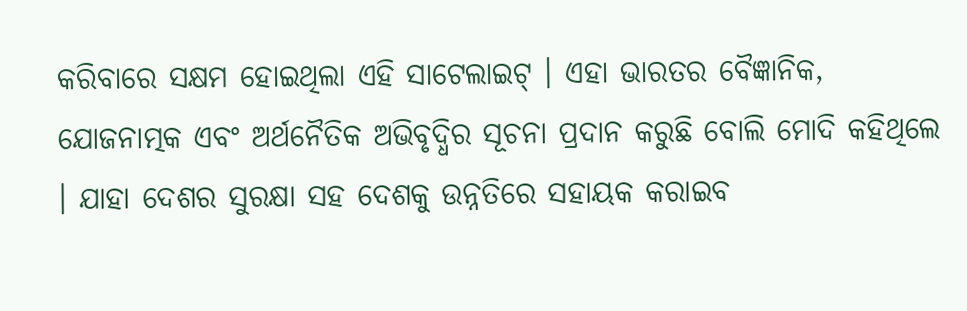କରିବାରେ ସକ୍ଷମ ହୋଇଥିଲା ଏହି ସାଟେଲାଇଟ୍ । ଏହା ଭାରତର ବୈଜ୍ଞାନିକ, ଯୋଜନାତ୍ମକ ଏବଂ ଅର୍ଥନୈତିକ ଅଭିବୃଦ୍ଧିର ସୂଚନା ପ୍ରଦାନ କରୁଛି ବୋଲି ମୋଦି କହିଥିଲେ । ଯାହା ଦେଶର ସୁରକ୍ଷା ସହ ଦେଶକୁ ଉନ୍ନତିରେ ସହାୟକ କରାଇବ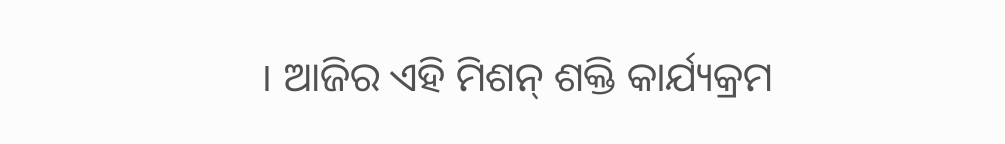। ଆଜିର ଏହି ମିଶନ୍ ଶକ୍ତି କାର୍ଯ୍ୟକ୍ରମ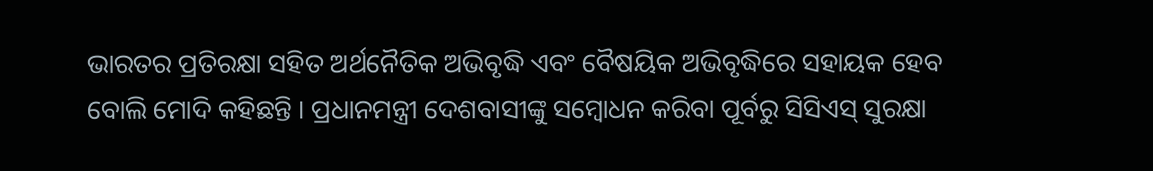ଭାରତର ପ୍ରତିରକ୍ଷା ସହିତ ଅର୍ଥନୈତିକ ଅଭିବୃଦ୍ଧି ଏବଂ ବୈଷୟିକ ଅଭିବୃଦ୍ଧିରେ ସହାୟକ ହେବ ବୋଲି ମୋଦି କହିଛନ୍ତି । ପ୍ରଧାନମନ୍ତ୍ରୀ ଦେଶବାସୀଙ୍କୁ ସମ୍ବୋଧନ କରିବା ପୂର୍ବରୁ ସିସିଏସ୍ ସୁରକ୍ଷା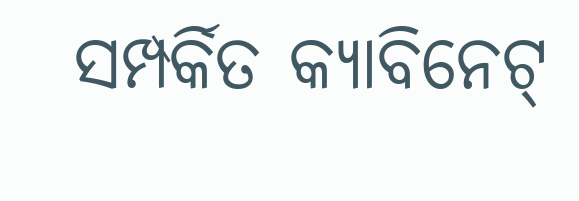ସମ୍ପର୍କିତ କ୍ୟାବିନେଟ୍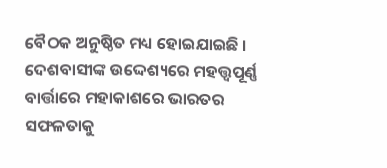ବୈଠକ ଅନୁଷ୍ଠିତ ମଧ୍ୟ ହୋଇଯାଇଛି ।
ଦେଶବାସୀଙ୍କ ଉଦ୍ଦେଶ୍ୟରେ ମହତ୍ତ୍ବପୂର୍ଣ୍ଣ ବାର୍ତ୍ତାରେ ମହାକାଶରେ ଭାରତର ସଫଳତାକୁ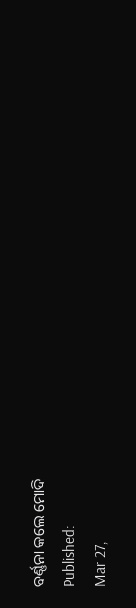ବର୍ଣ୍ଣନା କଲେ ମୋଦି
Published:
Mar 27,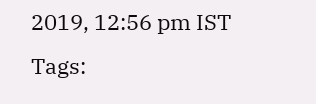2019, 12:56 pm IST
Tags: